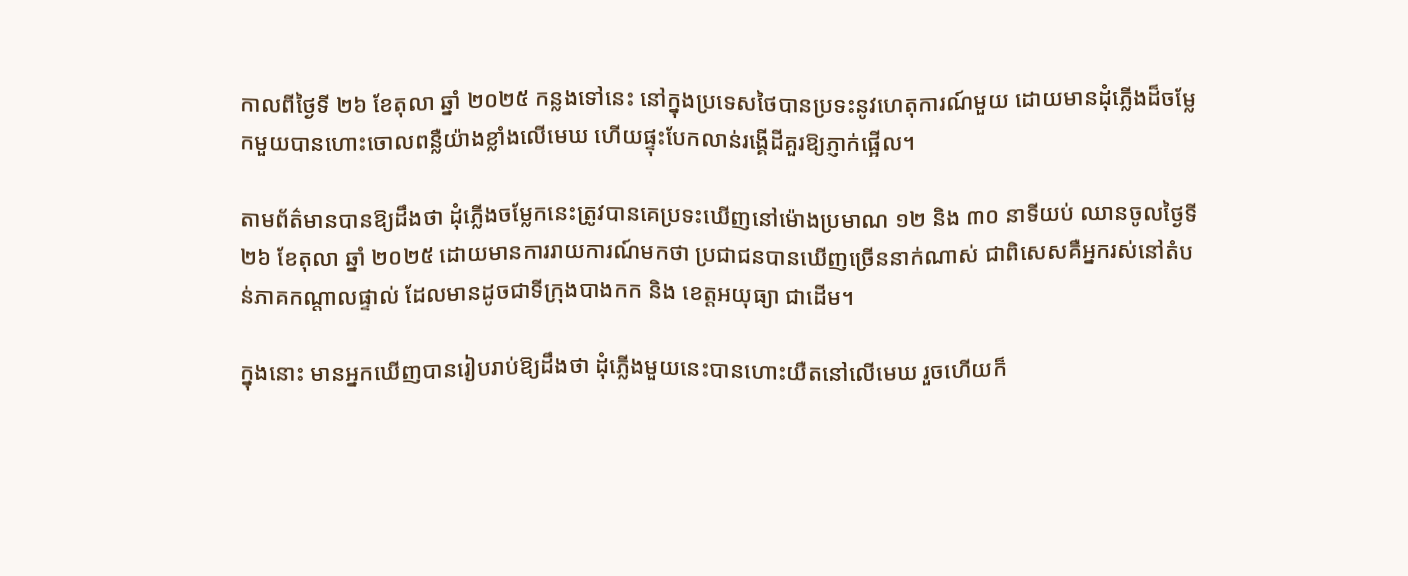កាលពីថ្ងៃទី ២៦ ខែតុលា ឆ្នាំ ២០២៥ កន្លងទៅនេះ នៅក្នុងប្រទេសថៃបានប្រទះនូវហេតុការណ៍មួយ ដោយមានដុំភ្លើងដ៏ចម្លែកមួយបានហោះចោលពន្លឺយ៉ាងខ្លាំងលើមេឃ ហើយផ្ទុះបែកលាន់រង្គើដីគួរឱ្យភ្ញាក់ផ្អើល។

តាមព័ត៌មានបានឱ្យដឹងថា ដុំភ្លើងចម្លែកនេះត្រូវបានគេប្រទះឃើញនៅម៉ោងប្រមាណ ១២ និង ៣០ នាទីយប់ ឈានចូលថ្ងៃទី ២៦ ខែតុលា ឆ្នាំ ២០២៥ ដោយមានការរាយការណ៍មកថា ប្រជាជនបានឃើញច្រើននាក់ណាស់ ជាពិសេសគឺអ្នករស់នៅតំបន់ភាគកណ្តាលផ្ទាល់ ដែលមានដូចជាទីក្រុងបាងកក និង ខេត្តអយុធ្យា ជាដើម។

ក្នុងនោះ មានអ្នកឃើញបានរៀបរាប់ឱ្យដឹងថា ដុំភ្លើងមួយនេះបានហោះយឺតនៅលើមេឃ រួចហើយក៏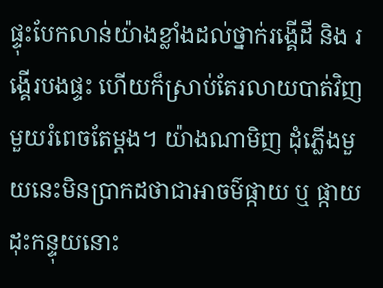ផ្ទុះបែកលាន់យ៉ាងខ្លាំងដល់ថ្នាក់រង្គើដី និង រង្គើរបងផ្ទះ ហើយក៏ស្រាប់តែរលាយបាត់វិញមួយរំពេចតែម្តង។ យ៉ាងណាមិញ ដុំភ្លើងមួយនេះមិនប្រាកដថាជាអាចម៌ផ្កាយ ឬ ផ្កាយដុះកន្ទុយនោះ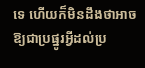ទេ ហើយក៏មិនដឹងថាអាចឱ្យជាប្រផ្នូរអ្វីដល់ប្រ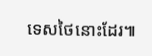ទេសថៃនោះដែរ៕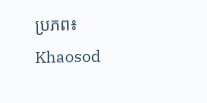ប្រភព៖ Khaosod